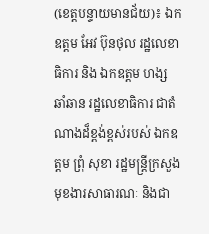(ខេត្តបន្ទាយមានជ័យ)៖ ឯកឧត្តម អែវ ប៊ុនថុល រដ្ឋលេខាធិការ និង ឯកឧត្តម ហង្ស ឆាំឆាន រដ្ឋលេខាធិការ ជាតំណាងដ៏ខ្ពង់ខ្ពស់របស់ ឯកឧត្តម ព្រុំ សុខា រដ្ឋមន្រ្តីក្រសួងមុខងារសាធារណៈ និងជា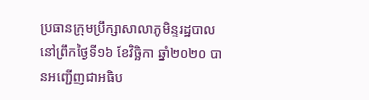ប្រធានក្រុមប្រឹក្សាសាលាភូមិន្ទរដ្ឋបាល នៅព្រឹកថ្ងៃទី១៦ ខែវិច្ឆិកា ឆ្នាំ២០២០ បានអញ្ជើញជាអធិប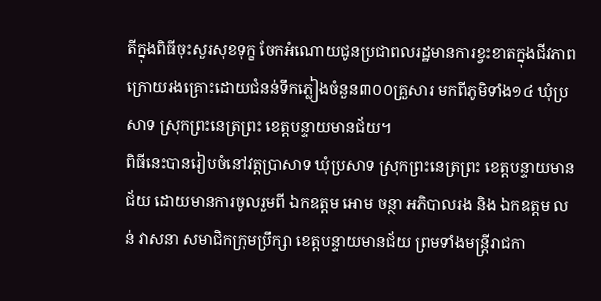តីក្នុងពិធីចុះសួរសុខទុក្ខ ចែកអំណោយជូនប្រជាពលរដ្ឋមានការខ្វះខាតក្នុងជីវភាព ក្រោយរងគ្រោះដោយជំនន់ទឹកភ្លៀងចំនួន៣០០គ្រួសារ មកពីភូមិទាំង១៤ ឃុំប្រសាទ ស្រុកព្រះនេត្រព្រះ ខេត្តបន្ទាយមានជ័យ។
ពិធីនេះបានរៀបចំនៅវត្តប្រាសាទ ឃុំប្រសាទ ស្រុកព្រះនេត្រព្រះ ខេត្តបន្ទាយមានជ័យ ដោយមានការចូលរួមពី ឯកឧត្តម អោម ចន្ថា អភិបាលរង និង ឯកឧត្តម លន់ វាសនា សមាជិកក្រុមប្រឹក្សា ខេត្តបន្ទាយមានជ័យ ព្រមទាំងមន្ត្រីរាជកា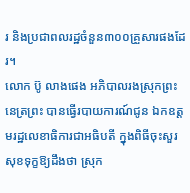រ និងប្រជាពលរដ្ឋចំនួន៣០០គ្រួសារផងដែរ។
លោក ប៊ូ លាងផេង អភិបាលរងស្រុកព្រះនេត្រព្រះ បានធ្វើរបាយការណ៍ជូន ឯកឧត្តមរដ្ឋលេខាធិការជាអធិបតី ក្នុងពិធីចុះសួរសុខទុក្ខឱ្យដឹងថា ស្រុក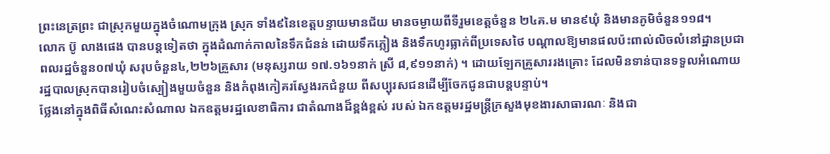ព្រះនេត្រព្រះ ជាស្រុកមួយក្នុងចំណោមក្រុង ស្រុក ទាំង៩នៃខេត្តបន្ទាយមានជ័យ មានចម្ងាយពីទីរួមខេត្តចំនួន ២៤គ.ម មាន៩ឃុំ និងមានភូមិចំនួន១១៨។
លោក ប៊ូ លាងផេង បានបន្តទៀតថា ក្នុងដំណាក់កាលនៃទឹកជំនន់ ដោយទឹកភ្លៀង និងទឹកហូរធ្លាក់ពីប្រទេសថៃ បណ្តាលឱ្យមានផលប៉ះពាល់លិចលំនៅដ្ឋានប្រជាពលរដ្ឋចំនួន០៧ឃុំ សរុបចំនួន៤,២២៦គ្រួសារ (មនុស្សរាយ ១៧.១៦១នាក់ ស្រី ៨,៩១១នាក់) ។ ដោយឡែកគ្រួសាររងគ្រោះ ដែលមិនទាន់បានទទួលអំណោយ រដ្ឋបាលស្រុកបានរៀបចំស្បៀងមួយចំនួន និងកំពុងកៀគរស្វែងរកជំនួយ ពីសប្បុរសជនដើម្បីចែកជូនជាបន្តបន្ទាប់។
ថ្លែងនៅក្នុងពិធីសំណេះសំណាល ឯកឧត្តមរដ្ឋលេខាធិការ ជាតំណាងដ៏ខ្ពង់ខ្ពស់ របស់ ឯកឧត្តមរដ្ឋមន្រ្តីក្រសួងមុខងារសាធារណៈ និងជា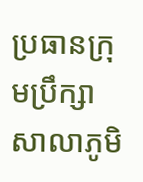ប្រធានក្រុមប្រឹក្សាសាលាភូមិ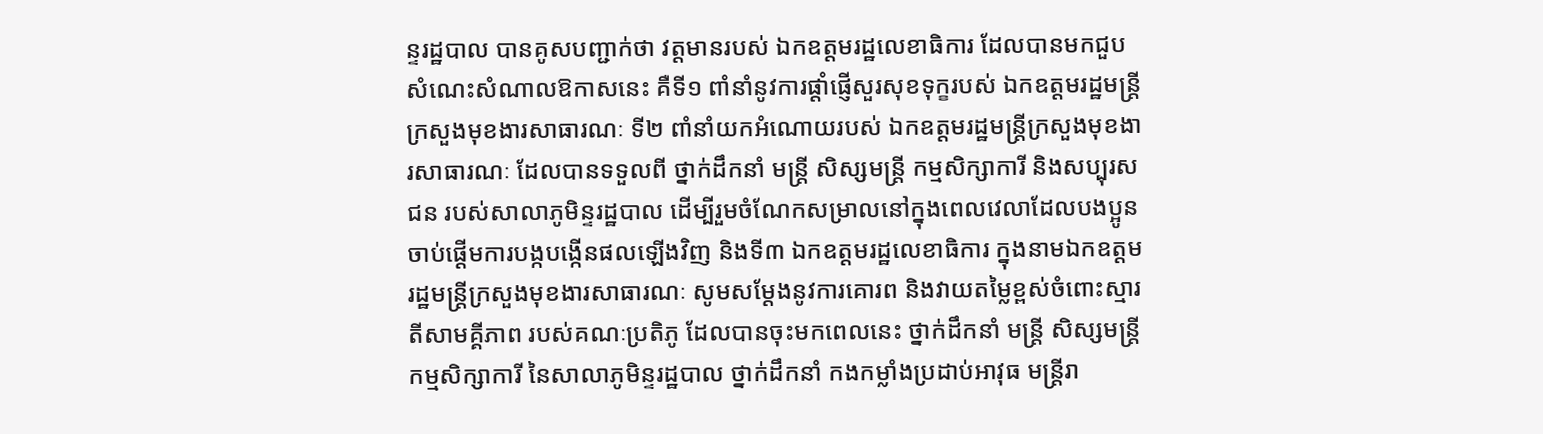ន្ទរដ្ឋបាល បានគូសបញ្ជាក់ថា វត្តមានរបស់ ឯកឧត្តមរដ្ឋលេខាធិការ ដែលបានមកជួបសំណេះសំណាលឱកាសនេះ គឺទី១ ពាំនាំនូវការផ្តាំផ្ញើសួរសុខទុក្ខរបស់ ឯកឧត្តមរដ្ឋមន្រ្តីក្រសួងមុខងារសាធារណៈ ទី២ ពាំនាំយកអំណោយរបស់ ឯកឧត្តមរដ្ឋមន្រ្តីក្រសួងមុខងារសាធារណៈ ដែលបានទទួលពី ថ្នាក់ដឹកនាំ មន្រ្តី សិស្សមន្រ្តី កម្មសិក្សាការី និងសប្បុរសជន របស់សាលាភូមិន្ទរដ្ឋបាល ដើម្បីរួមចំណែកសម្រាលនៅក្នុងពេលវេលាដែលបងប្អូនចាប់ផ្ដើមការបង្កបង្កើនផលឡើងវិញ និងទី៣ ឯកឧត្តមរដ្ឋលេខាធិការ ក្នុងនាមឯកឧត្តមរដ្ឋមន្រ្តីក្រសួងមុខងារសាធារណៈ សូមសម្តែងនូវការគោរព និងវាយតម្លៃខ្ពស់ចំពោះស្មារតីសាមគ្គីភាព របស់គណៈប្រតិភូ ដែលបានចុះមកពេលនេះ ថ្នាក់ដឹកនាំ មន្រ្តី សិស្សមន្រ្តី កម្មសិក្សាការី នៃសាលាភូមិន្ទរដ្ឋបាល ថ្នាក់ដឹកនាំ កងកម្លាំងប្រដាប់អាវុធ មន្រ្តីរា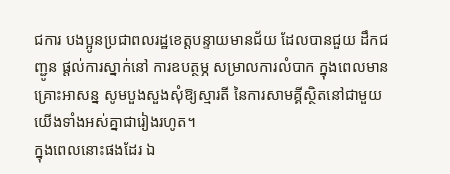ជការ បងប្អូនប្រជាពលរដ្ឋខេត្តបន្ទាយមានជ័យ ដែលបានជួយ ដឹកជញ្ជូន ផ្តល់ការស្នាក់នៅ ការឧបត្ថម្ភ សម្រាលការលំបាក ក្នុងពេលមានគ្រោះអាសន្ន សូមបួងសួងសុំឱ្យស្មារតី នៃការសាមគ្គីស្ថិតនៅជាមួយយើងទាំងអស់គ្នាជារៀងរហូត។
ក្នុងពេលនោះផងដែរ ឯ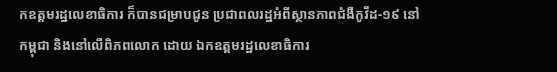កឧត្តមរដ្ឋលេខាធិការ ក៏បានជម្រាបជូន ប្រជាពលរដ្ឋអំពីស្ថានភាពជំងឺកូវីដ-១៩ នៅកម្ពុជា និងនៅលើពិភពលោក ដោយ ឯកឧត្តមរដ្ឋលេខាធិការ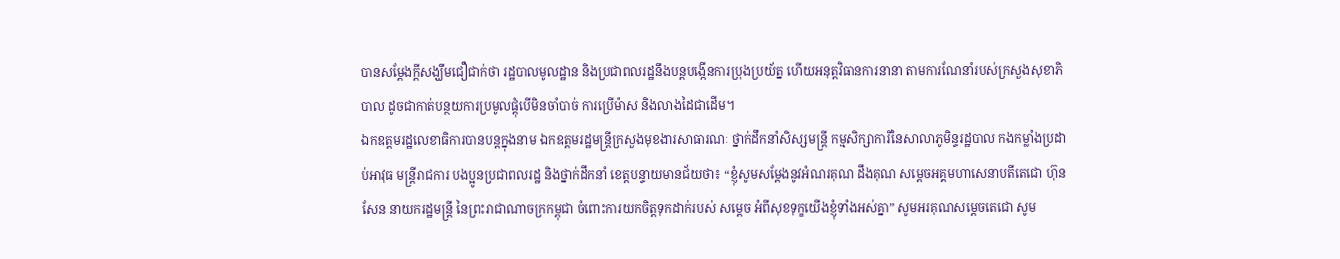បានសម្ដែងក្ដីសង្ឃឹមជឿជាក់ថា រដ្ឋបាលមូលដ្ឋាន និងប្រជាពលរដ្ឋនឹងបន្តបង្កើនការប្រុងប្រយ័ត្ន ហើយអនុត្តវិធានការនានា តាមការណែនាំរបស់ក្រសួងសុខាភិបាល ដូចជាកាត់បន្ថយការប្រមូលផ្ដុំបើមិនចាំបាច់ ការប្រើម៉ាស និងលាងដៃជាដើម។
ឯកឧត្តមរដ្ឋលេខាធិការបានបន្តក្នុងនាម ឯកឧត្តមរដ្ឋមន្រ្តីក្រសួងមុខងារសាធារណៈ ថ្នាក់ដឹកនាំសិស្សមន្រ្តី កម្មសិក្សាការីនៃសាលាភូមិន្ទរដ្ឋបាល កងកម្លាំងប្រដាប់អាវុធ មន្រ្តីរាជការ បងប្អូនប្រជាពលរដ្ឋ និងថ្នាក់ដឹកនាំ ខេត្តបន្ទាយមានជ័យថា៖ “ខ្ញុំសូមសម្តែងនូវអំណរគុណ ដឹងគុណ សម្តេចអគ្គមហាសេនាបតីតេជោ ហ៊ុន សែន នាយករដ្ឋមន្រ្តី នៃព្រះរាជាណាចក្រកម្ពុជា ចំពោះការយកចិត្តទុកដាក់របស់ សម្តេច អំពីសុខទុក្ខយើងខ្ញុំទាំងអស់គ្នា” សូមអរគុណសម្តេចតេជោ សូម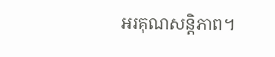អរគុណសន្តិភាព។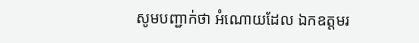សូមបញ្ជាក់ថា អំណោយដែល ឯកឧត្តមរ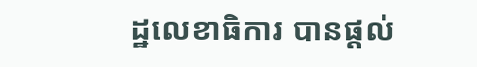ដ្ឋលេខាធិការ បានផ្ដល់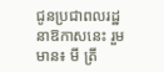ជូនប្រជាពលរដ្ឋនាឱកាសនេះ រួមមាន៖ មី ត្រី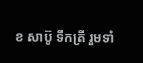ខ សាប៊ូ ទឹកត្រី រួមទាំ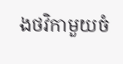ងថវិកាមួយចំ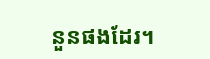នួនផងដែរ។